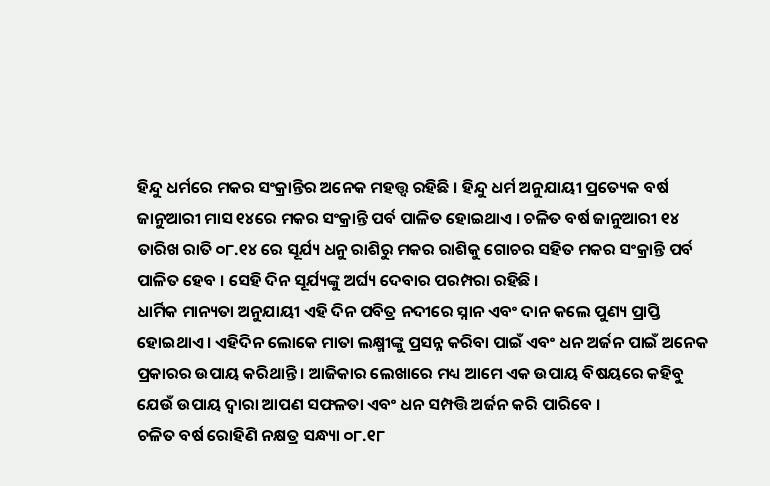ହିନ୍ଦୁ ଧର୍ମରେ ମକର ସଂକ୍ରାନ୍ତିର ଅନେକ ମହତ୍ତ୍ୱ ରହିଛି । ହିନ୍ଦୁ ଧର୍ମ ଅନୁଯାୟୀ ପ୍ରତ୍ୟେକ ବର୍ଷ ଜାନୁଆରୀ ମାସ ୧୪ରେ ମକର ସଂକ୍ରାନ୍ତି ପର୍ବ ପାଳିତ ହୋଇଥାଏ । ଚଳିତ ବର୍ଷ ଜାନୁଆରୀ ୧୪ ତାରିଖ ରାତି ୦୮.୧୪ ରେ ସୂର୍ଯ୍ୟ ଧନୁ ରାଶିରୁ ମକର ରାଶିକୁ ଗୋଚର ସହିତ ମକର ସଂକ୍ରାନ୍ତି ପର୍ବ ପାଳିତ ହେବ । ସେହି ଦିନ ସୂର୍ଯ୍ୟଙ୍କୁ ଅର୍ଘ୍ୟ ଦେବାର ପରମ୍ପରା ରହିଛି ।
ଧାର୍ମିକ ମାନ୍ୟତା ଅନୁଯାୟୀ ଏହି ଦିନ ପବିତ୍ର ନଦୀରେ ସ୍ନାନ ଏବଂ ଦାନ କଲେ ପୁଣ୍ୟ ପ୍ରାପ୍ତି ହୋଇଥାଏ । ଏହିଦିନ ଲୋକେ ମାତା ଲକ୍ଷ୍ମୀଙ୍କୁ ପ୍ରସନ୍ନ କରିବା ପାଇଁ ଏବଂ ଧନ ଅର୍ଜନ ପାଇଁ ଅନେକ ପ୍ରକାରର ଉପାୟ କରିଥାନ୍ତି । ଆଜିକାର ଲେଖାରେ ମଧ୍ୟ ଆମେ ଏକ ଉପାୟ ବିଷୟରେ କହିବୁ ଯେଉଁ ଉପାୟ ଦ୍ୱାରା ଆପଣ ସଫଳତା ଏବଂ ଧନ ସମ୍ପତ୍ତି ଅର୍ଜନ କରି ପାରିବେ ।
ଚଳିତ ବର୍ଷ ରୋହିଣି ନକ୍ଷତ୍ର ସନ୍ଧ୍ୟା ୦୮.୧୮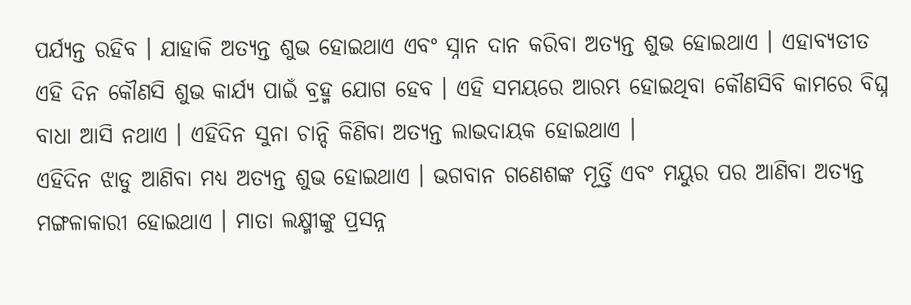ପର୍ଯ୍ୟନ୍ତ ରହିବ । ଯାହାକି ଅତ୍ୟନ୍ତ ଶୁଭ ହୋଇଥାଏ ଏବଂ ସ୍ନାନ ଦାନ କରିବା ଅତ୍ୟନ୍ତ ଶୁଭ ହୋଇଥାଏ । ଏହାବ୍ୟତୀତ ଏହି ଦିନ କୌଣସି ଶୁଭ କାର୍ଯ୍ୟ ପାଇଁ ବ୍ରହ୍ମ ଯୋଗ ହେବ । ଏହି ସମୟରେ ଆରମ୍ଭ ହୋଇଥିବା କୌଣସିବି କାମରେ ବିଘ୍ନ ବାଧା ଆସି ନଥାଏ । ଏହିଦିନ ସୁନା ଚାନ୍ଦି କିଣିବା ଅତ୍ୟନ୍ତ ଲାଭଦାୟକ ହୋଇଥାଏ ।
ଏହିଦିନ ଝାଡୁ ଆଣିବା ମଧ୍ୟ ଅତ୍ୟନ୍ତ ଶୁଭ ହୋଇଥାଏ । ଭଗବାନ ଗଣେଶଙ୍କ ମୂର୍ତ୍ତି ଏବଂ ମୟୁର ପର ଆଣିବା ଅତ୍ୟନ୍ତ ମଙ୍ଗଳାକାରୀ ହୋଇଥାଏ । ମାତା ଲକ୍ଷ୍ମୀଙ୍କୁ ପ୍ରସନ୍ନ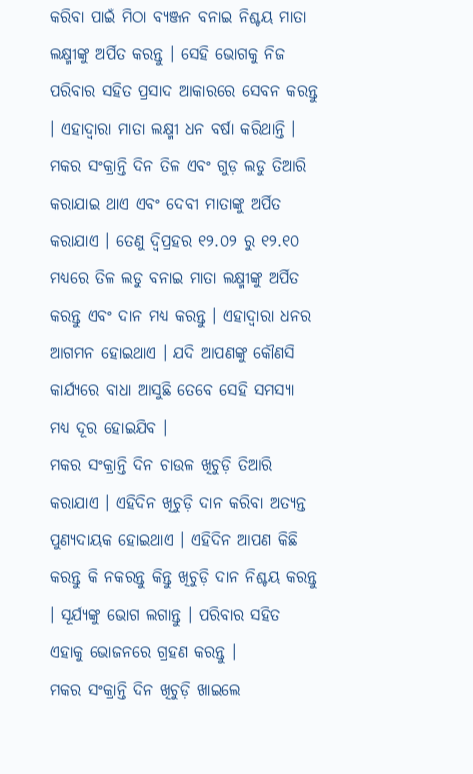କରିବା ପାଇଁ ମିଠା ବ୍ୟଞ୍ଜନ ବନାଇ ନିଶ୍ଚୟ ମାତା ଲକ୍ଷ୍ମୀଙ୍କୁ ଅର୍ପିତ କରନ୍ତୁ । ସେହି ଭୋଗକୁ ନିଜ ପରିବାର ସହିତ ପ୍ରସାଦ ଆକାରରେ ସେବନ କରନ୍ତୁ । ଏହାଦ୍ବାରା ମାତା ଲକ୍ଷ୍ମୀ ଧନ ବର୍ଷା କରିଥାନ୍ତି ।
ମକର ସଂକ୍ରାନ୍ତି ଦିନ ତିଳ ଏବଂ ଗୁଡ଼ ଲଡୁ ତିଆରି କରାଯାଇ ଥାଏ ଏବଂ ଦେବୀ ମାତାଙ୍କୁ ଅର୍ପିତ କରାଯାଏ । ତେଣୁ ଦ୍ୱିପ୍ରହର ୧୨.୦୨ ରୁ ୧୨.୧୦ ମଧ୍ୟରେ ତିଳ ଲଡୁ ବନାଇ ମାତା ଲକ୍ଷ୍ମୀଙ୍କୁ ଅର୍ପିତ କରନ୍ତୁ ଏବଂ ଦାନ ମଧ୍ୟ କରନ୍ତୁ । ଏହାଦ୍ବାରା ଧନର ଆଗମନ ହୋଇଥାଏ । ଯଦି ଆପଣଙ୍କୁ କୌଣସି କାର୍ଯ୍ୟରେ ବାଧା ଆସୁଛି ତେବେ ସେହି ସମସ୍ୟା ମଧ୍ୟ ଦୂର ହୋଇଯିବ ।
ମକର ସଂକ୍ରାନ୍ତି ଦିନ ଚାଉଳ ଖିଚୁଡ଼ି ତିଆରି କରାଯାଏ । ଏହିଦିନ ଖିଚୁଡ଼ି ଦାନ କରିବା ଅତ୍ୟନ୍ତ ପୁଣ୍ୟଦାୟକ ହୋଇଥାଏ । ଏହିଦିନ ଆପଣ କିଛି କରନ୍ତୁ କି ନକରନ୍ତୁ କିନ୍ତୁ ଖିଚୁଡ଼ି ଦାନ ନିଶ୍ଚୟ କରନ୍ତୁ । ସୂର୍ଯ୍ୟଙ୍କୁ ଭୋଗ ଲଗାନ୍ତୁ । ପରିବାର ସହିତ ଏହାକୁ ଭୋଜନରେ ଗ୍ରହଣ କରନ୍ତୁ ।
ମକର ସଂକ୍ରାନ୍ତି ଦିନ ଖିଚୁଡ଼ି ଖାଇଲେ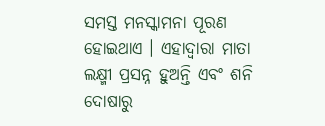ସମସ୍ତ ମନସ୍କାମନା ପୂରଣ ହୋଇଥାଏ । ଏହାଦ୍ବାରା ମାତା ଲକ୍ଷ୍ମୀ ପ୍ରସନ୍ନ ହୁଅନ୍ତି ଏବଂ ଶନି ଦୋଷାରୁ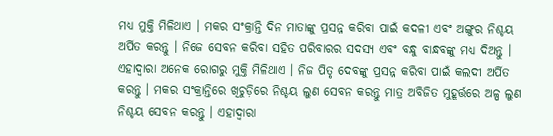ମଧ୍ୟ ମୁକ୍ତି ମିଳିଥାଏ । ମକର ସଂକ୍ରାନ୍ତି ଦିନ ମାତାଙ୍କୁ ପ୍ରସନ୍ନ କରିବା ପାଇଁ କଦଳୀ ଏବଂ ଅଙ୍ଗୁର ନିଶ୍ଚୟ ଅର୍ପିତ କରନ୍ତୁ । ନିଜେ ସେବନ କରିବା ସହିତ ପରିବାରର ସଦସ୍ୟ ଏବଂ ବନ୍ଧୁ ବାନ୍ଧବଙ୍କୁ ମଧ୍ୟ ଦିଅନ୍ତୁ ।
ଏହାଦ୍ବାରା ଅନେକ ରୋଗରୁ ମୁକ୍ତି ମିଳିଥାଏ । ନିଜ ପିତୃ ଦେବଙ୍କୁ ପ୍ରସନ୍ନ କରିବା ପାଇଁ କଲଦୀ ଅର୍ପିତ କରନ୍ତୁ । ମକର ସଂକ୍ରାନ୍ତିରେ ଖିଚୁଡ଼ିରେ ନିଶ୍ଚୟ ଲୁଣ ସେବନ କରନ୍ତୁ ମାତ୍ର ଅବିଜିତ ମୁହୂର୍ତ୍ତରେ ଅଳ୍ପ ଲୁଣ ନିଶ୍ଚୟ ସେବନ କରନ୍ତୁ । ଏହାଦ୍ବାରା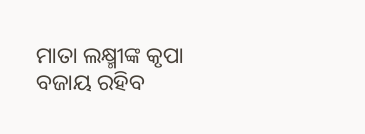ମାତା ଲକ୍ଷ୍ମୀଙ୍କ କୃପା ବଜାୟ ରହିବ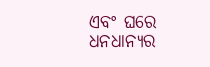ଏବଂ ଘରେ ଧନଧାନ୍ୟର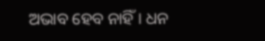ଅଭାବ ହେବ ନାହିଁ । ଧନ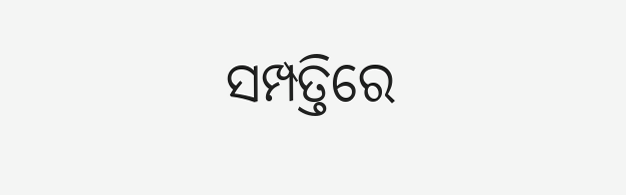ସମ୍ପତ୍ତିରେ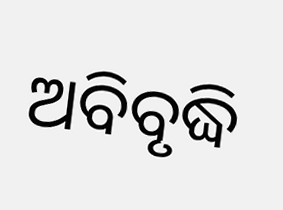ଅବିବୃଦ୍ଧି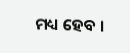ମଧ୍ୟ ହେବ ।